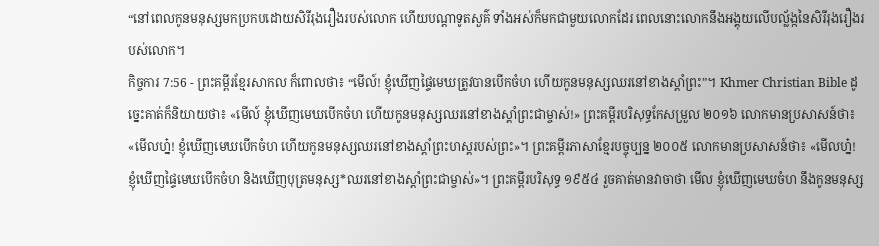“នៅពេលកូនមនុស្សមកប្រកបដោយសិរីរុងរឿងរបស់លោក ហើយបណ្ដាទូតសួគ៌ ទាំងអស់ក៏មកជាមួយលោកដែរ ពេលនោះលោកនឹងអង្គុយលើបល្ល័ង្កនៃសិរីរុងរឿងរបស់លោក។
កិច្ចការ 7:56 - ព្រះគម្ពីរខ្មែរសាកល ក៏ពោលថា៖ “មើល៍! ខ្ញុំឃើញផ្ទៃមេឃត្រូវបានបើកចំហ ហើយកូនមនុស្សឈរនៅខាងស្ដាំព្រះ”។ Khmer Christian Bible ដូច្នេះគាត់ក៏និយាយថា៖ «មើល៍ ខ្ញុំឃើញមេឃបើកចំហ ហើយកូនមនុស្សឈរនៅខាងស្ដាំព្រះជាម្ចាស់!» ព្រះគម្ពីរបរិសុទ្ធកែសម្រួល ២០១៦ លោកមានប្រសាសន៍ថា៖ «មើលហ្ន៎! ខ្ញុំឃើញមេឃបើកចំហ ហើយកូនមនុស្សឈរនៅខាងស្តាំព្រះហស្តរបស់ព្រះ»។ ព្រះគម្ពីរភាសាខ្មែរបច្ចុប្បន្ន ២០០៥ លោកមានប្រសាសន៍ថា៖ «មើលហ្ន៎! ខ្ញុំឃើញផ្ទៃមេឃបើកចំហ និងឃើញបុត្រមនុស្ស*ឈរនៅខាងស្ដាំព្រះជាម្ចាស់»។ ព្រះគម្ពីរបរិសុទ្ធ ១៩៥៤ រួចគាត់មានវាចាថា មើល ខ្ញុំឃើញមេឃចំហ នឹងកូនមនុស្ស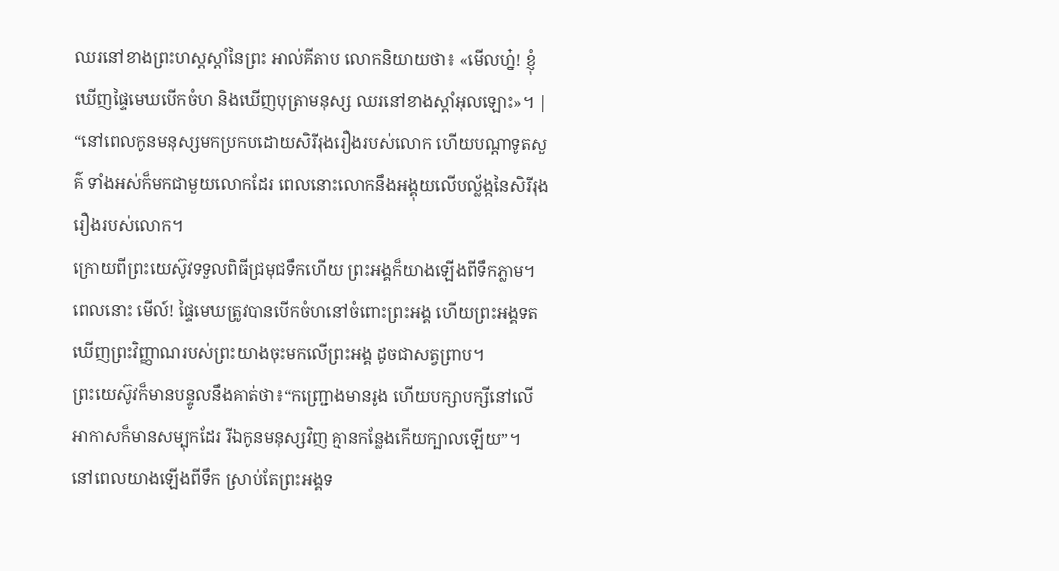ឈរនៅខាងព្រះហស្តស្តាំនៃព្រះ អាល់គីតាប លោកនិយាយថា៖ «មើលហ្ន៎! ខ្ញុំឃើញផ្ទៃមេឃបើកចំហ និងឃើញបុត្រាមនុស្ស ឈរនៅខាងស្ដាំអុលឡោះ»។ |
“នៅពេលកូនមនុស្សមកប្រកបដោយសិរីរុងរឿងរបស់លោក ហើយបណ្ដាទូតសួគ៌ ទាំងអស់ក៏មកជាមួយលោកដែរ ពេលនោះលោកនឹងអង្គុយលើបល្ល័ង្កនៃសិរីរុងរឿងរបស់លោក។
ក្រោយពីព្រះយេស៊ូវទទួលពិធីជ្រមុជទឹកហើយ ព្រះអង្គក៏យាងឡើងពីទឹកភ្លាម។ ពេលនោះ មើល៍! ផ្ទៃមេឃត្រូវបានបើកចំហនៅចំពោះព្រះអង្គ ហើយព្រះអង្គទតឃើញព្រះវិញ្ញាណរបស់ព្រះយាងចុះមកលើព្រះអង្គ ដូចជាសត្វព្រាប។
ព្រះយេស៊ូវក៏មានបន្ទូលនឹងគាត់ថា៖“កញ្ជ្រោងមានរូង ហើយបក្សាបក្សីនៅលើអាកាសក៏មានសម្បុកដែរ រីឯកូនមនុស្សវិញ គ្មានកន្លែងកើយក្បាលឡើយ”។
នៅពេលយាងឡើងពីទឹក ស្រាប់តែព្រះអង្គទ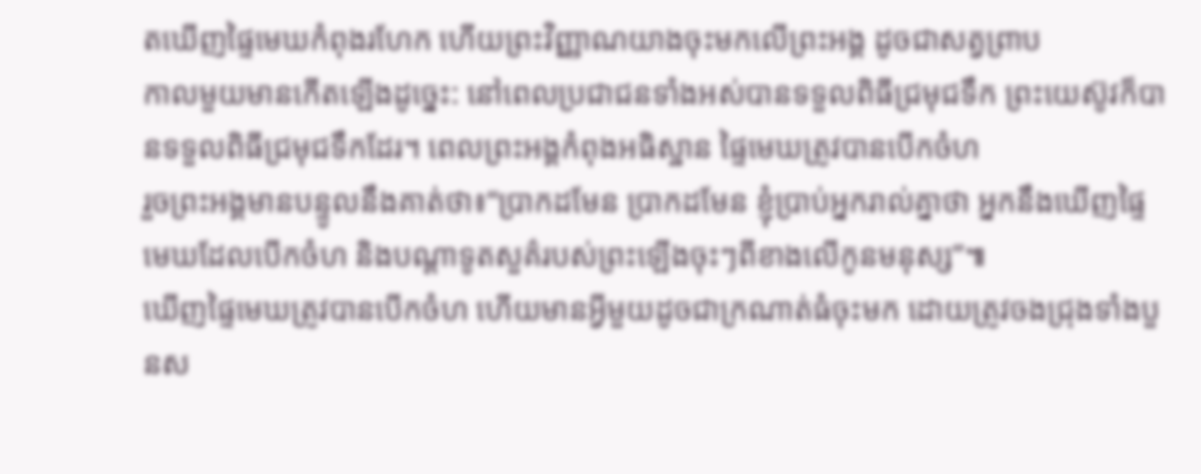តឃើញផ្ទៃមេឃកំពុងរហែក ហើយព្រះវិញ្ញាណយាងចុះមកលើព្រះអង្គ ដូចជាសត្វព្រាប
កាលមួយមានកើតឡើងដូច្នេះ: នៅពេលប្រជាជនទាំងអស់បានទទួលពិធីជ្រមុជទឹក ព្រះយេស៊ូវក៏បានទទួលពិធីជ្រមុជទឹកដែរ។ ពេលព្រះអង្គកំពុងអធិស្ឋាន ផ្ទៃមេឃត្រូវបានបើកចំហ
រួចព្រះអង្គមានបន្ទូលនឹងគាត់ថា៖“ប្រាកដមែន ប្រាកដមែន ខ្ញុំប្រាប់អ្នករាល់គ្នាថា អ្នកនឹងឃើញផ្ទៃមេឃដែលបើកចំហ និងបណ្ដាទូតសួគ៌របស់ព្រះឡើងចុះៗពីខាងលើកូនមនុស្ស”៕
ឃើញផ្ទៃមេឃត្រូវបានបើកចំហ ហើយមានអ្វីមួយដូចជាក្រណាត់ធំចុះមក ដោយត្រូវចងជ្រុងទាំងបួនស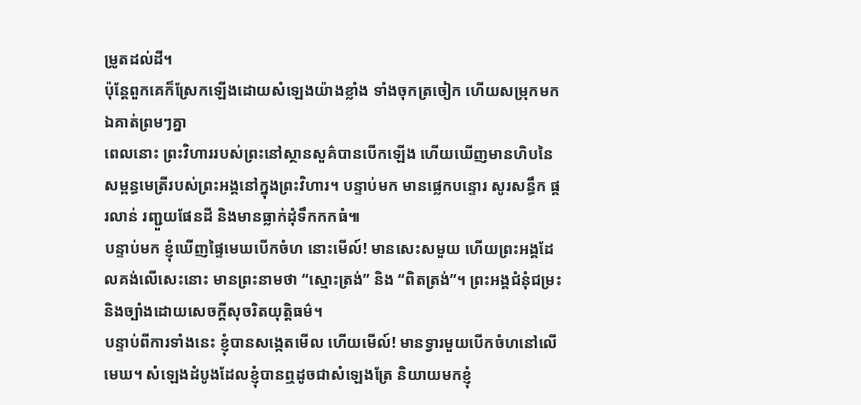ម្រូតដល់ដី។
ប៉ុន្តែពួកគេក៏ស្រែកឡើងដោយសំឡេងយ៉ាងខ្លាំង ទាំងចុកត្រចៀក ហើយសម្រុកមកឯគាត់ព្រមៗគ្នា
ពេលនោះ ព្រះវិហាររបស់ព្រះនៅស្ថានសួគ៌បានបើកឡើង ហើយឃើញមានហិបនៃសម្ពន្ធមេត្រីរបស់ព្រះអង្គនៅក្នុងព្រះវិហារ។ បន្ទាប់មក មានផ្លេកបន្ទោរ សូរសន្ធឹក ផ្គរលាន់ រញ្ជួយផែនដី និងមានធ្លាក់ដុំទឹកកកធំ៕
បន្ទាប់មក ខ្ញុំឃើញផ្ទៃមេឃបើកចំហ នោះមើល៍! មានសេះសមួយ ហើយព្រះអង្គដែលគង់លើសេះនោះ មានព្រះនាមថា “ស្មោះត្រង់” និង “ពិតត្រង់”។ ព្រះអង្គជំនុំជម្រះ និងច្បាំងដោយសេចក្ដីសុចរិតយុត្តិធម៌។
បន្ទាប់ពីការទាំងនេះ ខ្ញុំបានសង្កេតមើល ហើយមើល៍! មានទ្វារមួយបើកចំហនៅលើមេឃ។ សំឡេងដំបូងដែលខ្ញុំបានឮដូចជាសំឡេងត្រែ និយាយមកខ្ញុំ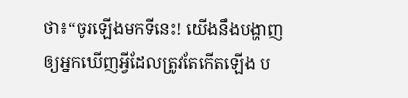ថា៖“ចូរឡើងមកទីនេះ! យើងនឹងបង្ហាញឲ្យអ្នកឃើញអ្វីដែលត្រូវតែកើតឡើង ប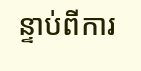ន្ទាប់ពីការ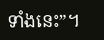ទាំងនេះ”។